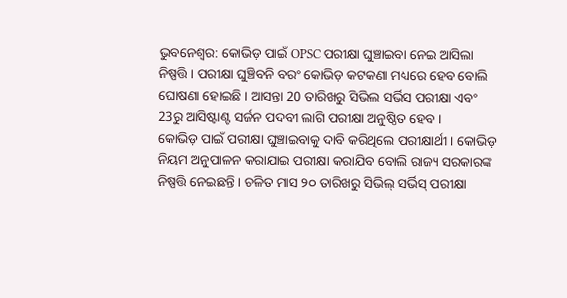ଭୁବନେଶ୍ବର: କୋଭିଡ଼ ପାଇଁ OPSC ପରୀକ୍ଷା ଘୁଞ୍ଚାଇବା ନେଇ ଆସିଲା ନିଷ୍ପତ୍ତି । ପରୀକ୍ଷା ଘୁଞ୍ଚିବନି ବରଂ କୋଭିଡ଼ କଟକଣା ମଧ୍ୟରେ ହେବ ବୋଲି ଘୋଷଣା ହୋଇଛି । ଆସନ୍ତା 20 ତାରିଖରୁ ସିଭିଲ ସର୍ଭିସ ପରୀକ୍ଷା ଏବଂ 23ରୁ ଆସିଷ୍ଟାଣ୍ଟ ସର୍ଜନ ପଦବୀ ଲାଗି ପରୀକ୍ଷା ଅନୁଷ୍ଠିତ ହେବ ।
କୋଭିଡ଼ ପାଇଁ ପରୀକ୍ଷା ଘୁଞ୍ଚାଇବାକୁ ଦାବି କରିଥିଲେ ପରୀକ୍ଷାର୍ଥୀ । କୋଭିଡ଼ ନିୟମ ଅନୁପାଳନ କରାଯାଇ ପରୀକ୍ଷା କରାଯିବ ବୋଲି ରାଜ୍ୟ ସରକାରଙ୍କ ନିଷ୍ପତ୍ତି ନେଇଛନ୍ତି । ଚଳିତ ମାସ ୨୦ ତାରିଖରୁ ସିଭିଲ୍ ସର୍ଭିସ୍ ପରୀକ୍ଷା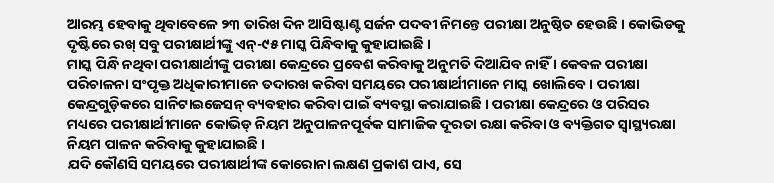ଆରମ୍ଭ ହେବାକୁ ଥିବାବେଳେ ୨୩ ତାରିଖ ଦିନ ଆସିଷ୍ଟାଣ୍ଟ ସର୍ଜନ ପଦବୀ ନିମନ୍ତେ ପରୀକ୍ଷା ଅନୁଷ୍ଠିତ ହେଉଛି । କୋଭିଡକୁ ଦୃଷ୍ଟିରେ ରଖ୍ ସବୁ ପରୀକ୍ଷାର୍ଥୀଙ୍କୁ ଏନ୍-୯୫ ମାସ୍କ ପିନ୍ଧିବାକୁ କୁହାଯାଇଛି ।
ମାସ୍କ ପିନ୍ଧି ନଥିବା ପରୀକ୍ଷାର୍ଥୀଙ୍କୁ ପରୀକ୍ଷା କେନ୍ଦ୍ରରେ ପ୍ରବେଶ କରିବାକୁ ଅନୁମତି ଦିଆଯିବ ନାହିଁ । କେବଳ ପରୀକ୍ଷା ପରିଚାଳନା ସଂପୃକ୍ତ ଅଧିକାରୀମାନେ ତଦାରଖ କରିବା ସମୟରେ ପରୀକ୍ଷାର୍ଥୀମାନେ ମାସ୍କ ଖୋଲିବେ । ପରୀକ୍ଷା କେନ୍ଦ୍ରଗୁଡ଼ିକରେ ସାନିଟାଇଜେସନ୍ ବ୍ୟବହାର କରିବା ପାଇଁ ବ୍ୟବସ୍ଥା କରାଯାଇଛି । ପରୀକ୍ଷା କେନ୍ଦ୍ରରେ ଓ ପରିସର ମଧ୍ୟରେ ପରୀକ୍ଷାର୍ଥୀମାନେ କୋଭିଡ୍ ନିୟମ ଅନୁପାଳନପୂର୍ବକ ସାମାଜିକ ଦୂରତା ରକ୍ଷା କରିବା ଓ ବ୍ୟକ୍ତିଗତ ସ୍ୱାସ୍ଥ୍ୟରକ୍ଷା ନିୟମ ପାଳନ କରିବାକୁ କୁହାଯାଇଛି ।
ଯଦି କୌଣସି ସମୟରେ ପରୀକ୍ଷାର୍ଥୀଙ୍କ କୋରୋନା ଲକ୍ଷଣ ପ୍ରକାଶ ପାଏ, ସେ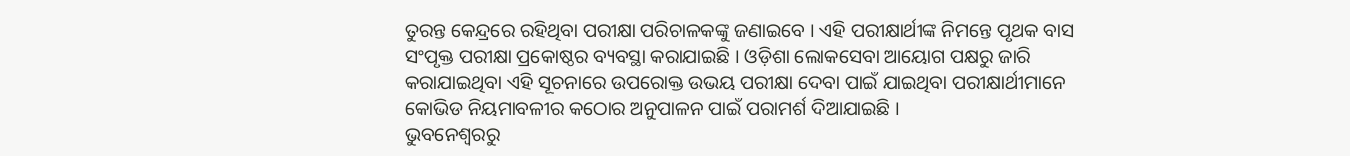ତୁରନ୍ତ କେନ୍ଦ୍ରରେ ରହିଥିବା ପରୀକ୍ଷା ପରିଚାଳକଙ୍କୁ ଜଣାଇବେ । ଏହି ପରୀକ୍ଷାର୍ଥୀଙ୍କ ନିମନ୍ତେ ପୃଥକ ବାସ ସଂପୃକ୍ତ ପରୀକ୍ଷା ପ୍ରକୋଷ୍ଠର ବ୍ୟବସ୍ଥା କରାଯାଇଛି । ଓଡ଼ିଶା ଲୋକସେବା ଆୟୋଗ ପକ୍ଷରୁ ଜାରି କରାଯାଇଥିବା ଏହି ସୂଚନାରେ ଉପରୋକ୍ତ ଉଭୟ ପରୀକ୍ଷା ଦେବା ପାଇଁ ଯାଇଥିବା ପରୀକ୍ଷାର୍ଥୀମାନେ କୋଭିଡ ନିୟମାବଳୀର କଠୋର ଅନୁପାଳନ ପାଇଁ ପରାମର୍ଶ ଦିଆଯାଇଛି ।
ଭୁବନେଶ୍ବରରୁ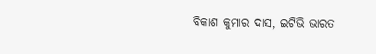ବିକାଶ କୁମାର ଦାସ, ଇଟିଭି ଭାରତ